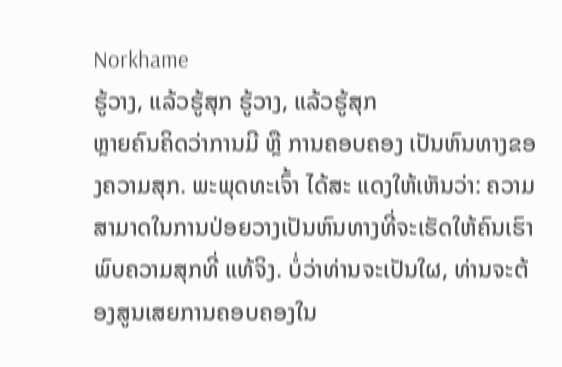Norkhame
ຮູ້ວາງ, ແລ້ວຮູ້ສຸກ ຮູ້ວາງ, ແລ້ວຮູ້ສຸກ
ຫຼາຍຄົນຄິດວ່າການມີ ຫຼື ການຄອບຄອງ ເປັນຫົນທາງຂອງຄວາມສຸກ. ພະພຸດທະເຈົ້າ ໄດ້ສະ ແດງໃຫ້ເຫັນວ່າ: ຄວາມສາມາດໃນການປ່ອຍວາງເປັນຫົນທາງທີ່ຈະເຮັດໃຫ້ຄົນເຮົາພົບຄວາມສຸກທີ່ ແທ້ຈິງ. ບໍ່ວ່າທ່ານຈະເປັນໃຜ, ທ່ານຈະຕ້ອງສູນເສຍການຄອບຄອງໃນ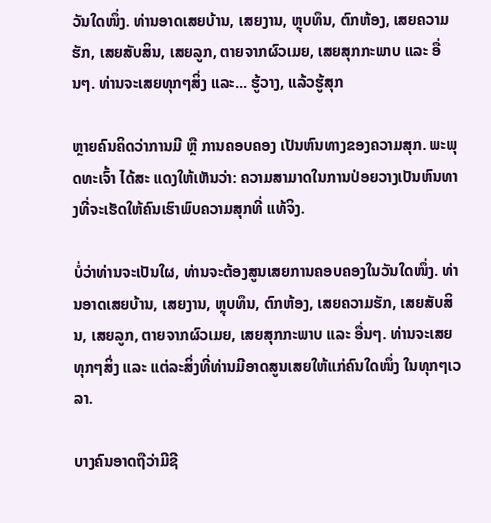ວັນໃດໜຶ່ງ. ທ່ານອາດເສຍບ້ານ, ເສຍງານ, ຫຼຸບທຶນ, ຕົກຫ້ອງ, ເສຍຄວາມຮັກ, ເສຍສັບສິນ, ເສຍລູກ, ຕາຍຈາກຜົວເມຍ, ເສຍສຸກກະພາບ ແລະ ອື່ນໆ. ທ່ານຈະເສຍທຸກໆສິ່ງ ແລະ... ຮູ້ວາງ, ແລ້ວຮູ້ສຸກ

ຫຼາຍຄົນຄິດວ່າການມີ ຫຼື ການຄອບຄອງ ເປັນຫົນທາງຂອງຄວາມສຸກ. ພະພຸດທະເຈົ້າ ໄດ້ສະ ແດງໃຫ້ເຫັນວ່າ: ຄວາມສາມາດໃນການປ່ອຍວາງເປັນຫົນທາງທີ່ຈະເຮັດໃຫ້ຄົນເຮົາພົບຄວາມສຸກທີ່ ແທ້ຈິງ.

ບໍ່ວ່າທ່ານຈະເປັນໃຜ, ທ່ານຈະຕ້ອງສູນເສຍການຄອບຄອງໃນວັນໃດໜຶ່ງ. ທ່ານອາດເສຍບ້ານ, ເສຍງານ, ຫຼຸບທຶນ, ຕົກຫ້ອງ, ເສຍຄວາມຮັກ, ເສຍສັບສິນ, ເສຍລູກ, ຕາຍຈາກຜົວເມຍ, ເສຍສຸກກະພາບ ແລະ ອື່ນໆ. ທ່ານຈະເສຍທຸກໆສິ່ງ ແລະ ແຕ່ລະສິ່ງທີ່ທ່ານມີອາດສູນເສຍໃຫ້ແກ່ຄົນໃດໜຶ່ງ ໃນທຸກໆເວລາ.

ບາງຄົນອາດຖືວ່າມີຊີ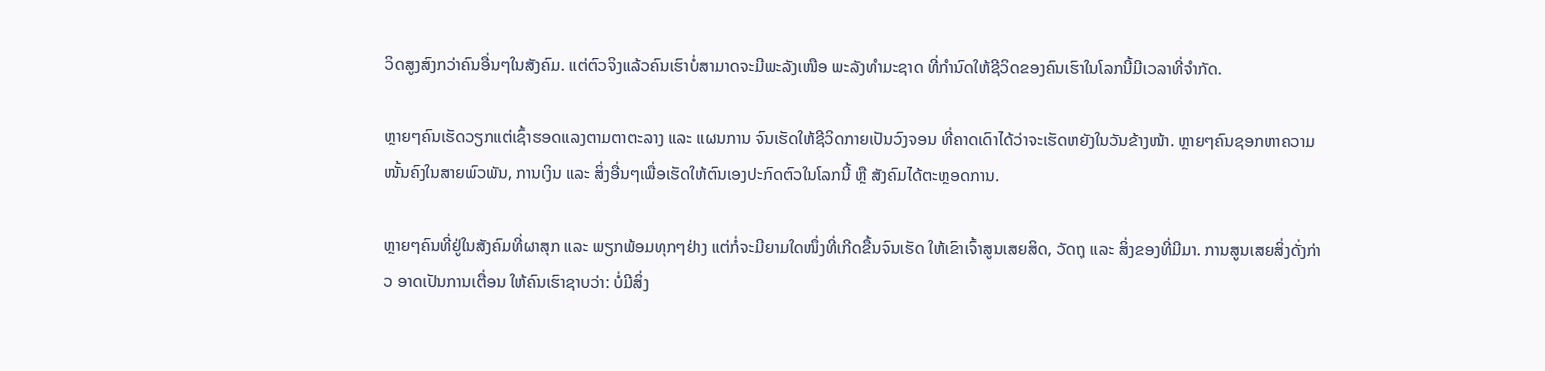ວິດສູງສົງກວ່າຄົນອື່ນໆໃນສັງຄົມ. ແຕ່ຕົວຈິງແລ້ວຄົນເຮົາບໍ່ສາມາດຈະມີພະລັງເໜືອ ພະລັງທຳມະຊາດ ທີ່ກຳນົດໃຫ້ຊີວິດຂອງຄົນເຮົາໃນໂລກນີ້ມີເວລາທີ່ຈຳກັດ.

ຫຼາຍໆຄົນເຮັດວຽກແຕ່ເຊົ້າຮອດແລງຕາມຕາຕະລາງ ແລະ ແຜນການ ຈົນເຮັດໃຫ້ຊີວິດກາຍເປັນວົງຈອນ ທີ່ຄາດເດົາໄດ້ວ່າຈະເຮັດຫຍັງໃນວັນຂ້າງໜ້າ. ຫຼາຍໆຄົນຊອກຫາຄວາມໜັ້ນຄົງໃນສາຍພົວພັນ, ການເງິນ ແລະ ສິ່ງອື່ນໆເພື່ອເຮັດໃຫ້ຕົນເອງປະກົດຕົວໃນໂລກນີ້ ຫຼື ສັງຄົມໄດ້ຕະຫຼອດການ.

ຫຼາຍໆຄົນທີ່ຢູ່ໃນສັງຄົມທີ່ຜາສຸກ ແລະ ພຽກພ້ອມທຸກໆຢ່າງ ແຕ່ກໍ່ຈະມີຍາມໃດໜຶ່ງທີ່ເກີດຂື້ນຈົນເຮັດ ໃຫ້ເຂົາເຈົ້າສູນເສຍສິດ, ວັດຖຸ ແລະ ສິ່ງຂອງທີ່ມີມາ. ການສູນເສຍສິ່ງດັ່ງກ່າວ ອາດເປັນການເຕື່ອນ ໃຫ້ຄົນເຮົາຊາບວ່າ: ບໍ່ມີສິ່ງ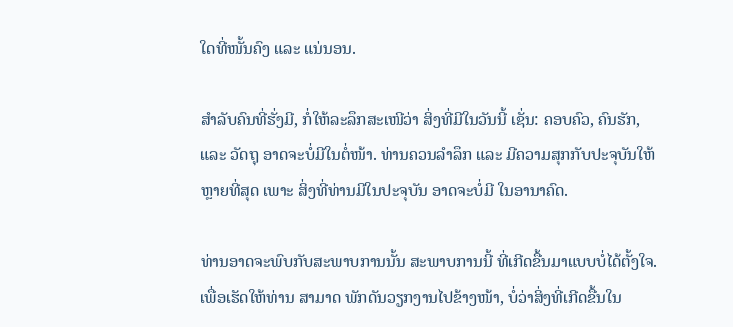ໃດທີ່ໜັ້ນຄົງ ແລະ ແນ່ນອນ.

ສຳລັບຄົນທີ່ຮັ່ງມີ, ກໍ່ໃຫ້ລະລຶກສະເໜີວ່າ ສິ່ງທີ່ມີໃນວັນນີ້ ເຊັ່ນ: ຄອບຄົວ, ຄົນຮັກ, ແລະ ວັດຖຸ ອາດຈະບໍ່ມີໃນຕໍ່ໜ້າ. ທ່ານຄວນລຳລຶກ ແລະ ມີຄວາມສຸກກັບປະຈຸບັນໃຫ້ຫຼາຍທີ່ສຸດ ເພາະ ສິ່ງທີ່ທ່ານມີໃນປະຈຸບັນ ອາດຈະບໍ່ມີ ໃນອານາຄົດ.

ທ່ານອາດຈະພົບກັບສະພາບການນັ້ນ ສະພາບການນີ້ ທີ່ເກີດຂື້ນມາແບບບໍ່ໄດ້ຕັ້ງໃຈ. ເພື່ອເຮັດໃຫ້ທ່ານ ສາມາດ ພັກດັນວຽກງານໄປຂ້າງໜ້າ, ບໍ່ວ່າສິ່ງທີ່ເກີດຂື້ນໃນ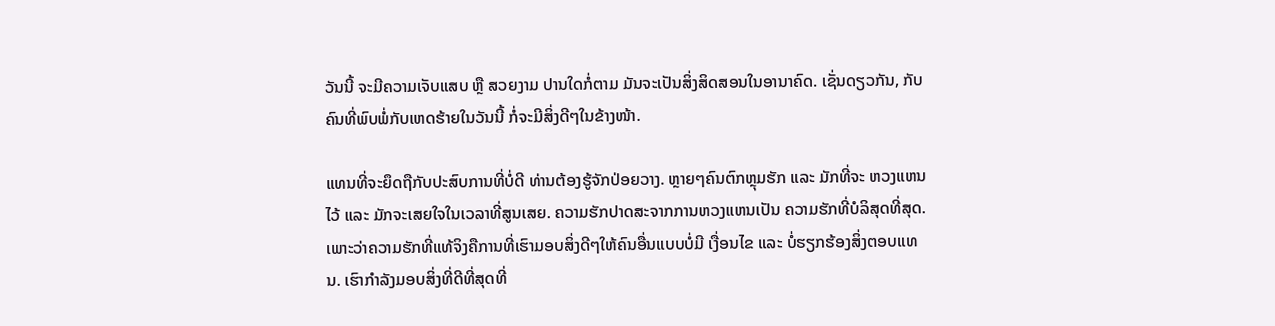ວັນນີ້ ຈະມີຄວາມເຈັບແສບ ຫຼື ສວຍງາມ ປານໃດກໍ່ຕາມ ມັນຈະເປັນສິ່ງສິດສອນໃນອານາຄົດ. ເຊັ່ນດຽວກັນ, ກັບຄົນທີ່ພົບພໍ່ກັບເຫດຮ້າຍໃນວັນນີ້ ກໍ່ຈະມີສິ່ງດີໆໃນຂ້າງໜ້າ.

ແທນທີ່ຈະຍຶດຖືກັບປະສົບການທີ່ບໍ່ດີ ທ່ານຕ້ອງຮູ້ຈັກປ່ອຍວາງ. ຫຼາຍໆຄົນຕົກຫຼຸມຮັກ ແລະ ມັກທີ່ຈະ ຫວງແຫນໄວ້ ແລະ ມັກຈະເສຍໃຈໃນເວລາທີ່ສູນເສຍ. ຄວາມຮັກປາດສະຈາກການຫວງແຫນເປັນ ຄວາມຮັກທີ່ບໍລິສຸດທີ່ສຸດ. ເພາະວ່າຄວາມຮັກທີ່ແທ້ຈິງຄືການທີ່ເຮົາມອບສິ່ງດີໆໃຫ້ຄົນອື່ນແບບບໍ່ມີ ເງື່ອນໄຂ ແລະ ບໍ່ຮຽກຮ້ອງສິ່ງຕອບແທນ. ເຮົາກຳລັງມອບສິ່ງທີ່ດີທີ່ສຸດທີ່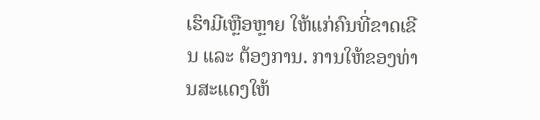ເຮົາມີເຫຼືອຫຼາຍ ໃຫ້ແກ່ຄົນທີ່ຂາດເຂີນ ແລະ ຕ້ອງການ. ການໃຫ້ຂອງທ່ານສະແດງໃຫ້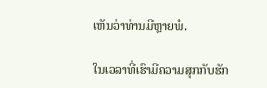ເຫັນວ່າທ່ານມີຫຼາຍພໍ.

ໃນເວລາທີ່ເຮົາມີຄວາມສຸກກັບຮັກ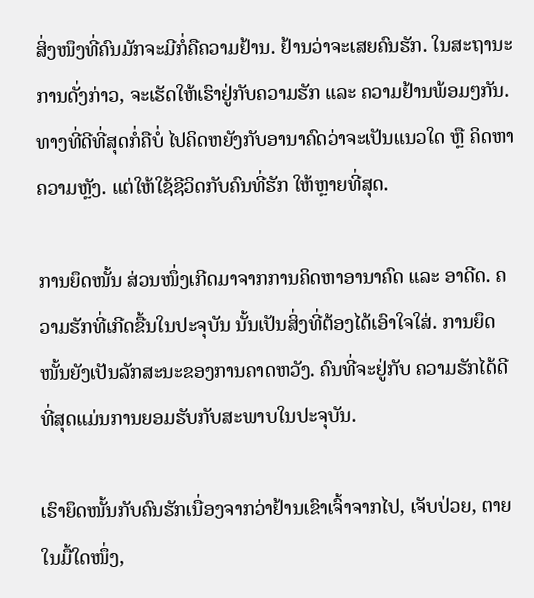ສິ່ງໜຶງທີ່ຄົນມັກຈະມີກໍ່ຄືຄວາມຢ້ານ. ຢ້ານວ່າຈະເສຍຄົນຮັກ. ໃນສະຖານະການດັ່ງກ່າວ, ຈະເຮັດໃຫ້ເຮົາຢູ່ກັບຄວາມຮັກ ແລະ ຄວາມຢ້ານພ້ອມໆກັນ. ທາງທີ່ດີທີ່ສຸດກໍ່ຄືບໍ່ ໄປຄິດຫຍັງກັບອານາຄົດວ່າຈະເປັນແນວໃດ ຫຼື ຄິດຫາຄວາມຫຼັງ. ແຕ່ໃຫ້ໃຊ້ຊີວິດກັບຄົນທີ່ຮັກ ໃຫ້ຫຼາຍທີ່ສຸດ.

ການຍຶດໜັ້ນ ສ່ວນໜຶ່ງເກີດມາຈາກການຄິດຫາອານາຄົດ ແລະ ອາດີດ. ຄວາມຮັກທີ່ເກີດຂື້ນໃນປະຈຸບັນ ນັ້ນເປັນສິ່ງທີ່ຕ້ອງໄດ້ເອົາໃຈໃສ່. ການຍຶດໜັ້ນຍັງເປັນລັກສະນະຂອງການຄາດຫວັງ. ຄົນທີ່ຈະຢູ່ກັບ ຄວາມຮັກໄດ້ດີທີ່ສຸດແມ່ນການຍອມຮັບກັບສະພາບໃນປະຈຸບັນ.

ເຮົາຍຶດໜັ້ນກັບຄົນຮັກເນື່ອງຈາກວ່າຢ້ານເຂົາເຈົ້າຈາກໄປ, ເຈັບປ່ວຍ, ຕາຍໃນມື້ໃດໜຶ່ງ,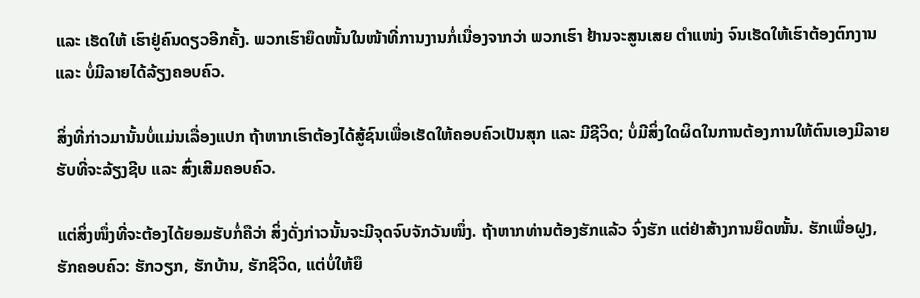ແລະ ເຮັດໃຫ້ ເຮົາຢູ່ຄົນດຽວອີກຄັ້ງ. ພວກເຮົາຍຶດໜັ້ນໃນໜ້າທີ່ການງານກໍ່ເນື່ອງຈາກວ່າ ພວກເຮົາ ຢ້ານຈະສູນເສຍ ຕຳແໜ່ງ ຈົນເຮັດໃຫ້ເຮົາຕ້ອງຕົກງານ ແລະ ບໍ່ມີລາຍໄດ້ລ້ຽງຄອບຄົວ.

ສິ່ງທີ່ກ່າວມານັ້ນບໍ່ແມ່ນເລື່ອງແປກ ຖ້າຫາກເຮົາຕ້ອງໄດ້ສູ້ຊົນເພື່ອເຮັດໃຫ້ຄອບຄົວເປັນສຸກ ແລະ ມີຊີວິດ; ບໍ່ມີສິ່ງໃດຜິດໃນການຕ້ອງການໃຫ້ຕົນເອງມີລາຍຮັບທີ່ຈະລ້ຽງຊີບ ແລະ ສົ່ງເສີມຄອບຄົວ.

ແຕ່ສິ່ງໜຶ່ງທີ່ຈະຕ້ອງໄດ້ຍອມຮັບກໍ່ຄືວ່າ ສິ່ງດັ່ງກ່າວນັ້ນຈະມີຈຸດຈົບຈັກວັນໜຶ່ງ. ຖ້າຫາກທ່ານຕ້ອງຮັກແລ້ວ ຈົ່ງຮັກ ແຕ່ຢ່າສ້າງການຍຶດໜັ້ນ. ຮັກເພື່ອຝູງ, ຮັກຄອບຄົວ: ຮັກວຽກ, ຮັກບ້ານ, ຮັກຊີວິດ, ແຕ່ບໍ່ໃຫ້ຍຶ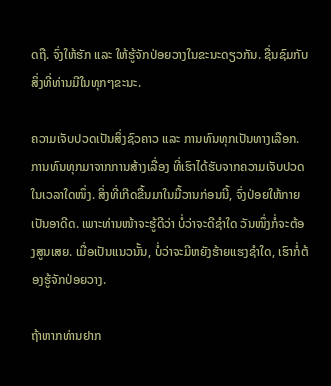ດຖື. ຈົ່ງໃຫ້ຮັກ ແລະ ໃຫ້ຮູ້ຈັກປ່ອຍວາງໃນຂະນະດຽວກັນ. ຊື່ນຊົມກັບສິ່ງທີ່ທ່ານມີໃນທຸກໆຂະນະ.

ຄວາມເຈັບປວດເປັນສິ່ງຊົວຄາວ ແລະ ການທົນທຸກເປັນທາງເລືອກ. ການທົນທຸກມາຈາກການສ້າງເລື່ອງ ທີ່ເຮົາໄດ້ຮັບຈາກຄວາມເຈັບປວດໃນເວລາໃດໜຶ່ງ. ສິ່ງທີ່ເກີດຂື້ນມາໃນມື້ວານກ່ອນນີ້, ຈົ່ງປ່ອຍໃຫ້ກາຍເປັນອາດີດ. ເພາະທ່ານໜ້າຈະຮູ້ດີວ່າ ບໍ່ວ່າຈະດີຊຳໃດ ວັນໜຶ່ງກໍ່ຈະຕ້ອງສູນເສຍ. ເມື່ອເປັນແນວນັ້ນ, ບໍ່ວ່າຈະມີຫຍັງຮ້າຍແຮງຊຳໃດ, ເຮົາກໍ່ຕ້ອງຮູ້ຈັກປ່ອຍວາງ.

ຖ້າຫາກທ່ານຢາກ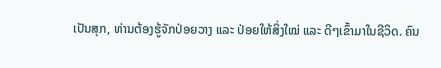ເປັນສຸກ, ທ່ານຕ້ອງຮູ້ຈັກປ່ອຍວາງ ແລະ ປ່ອຍໃຫ້ສິ່ງໃໝ່ ແລະ ດີໆເຂົ້າມາໃນຊີວິດ. ຄົນ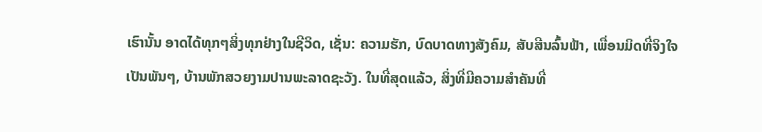ເຮົານັ້ນ ອາດໄດ້ທຸກໆສິ່ງທຸກຢ່າງໃນຊີວິດ, ເຊັ່ນ: ຄວາມຮັກ, ບົດບາດທາງສັງຄົມ, ສັບສີນລົ້ນຟ້າ, ເພື່ອນມິດທີ່ຈິງໃຈເປັນພັນໆ, ບ້ານພັກສວຍງາມປານພະລາດຊະວັງ. ໃນທີ່ສຸດແລ້ວ, ສິ່ງທີ່ມີຄວາມສຳຄັນທີ່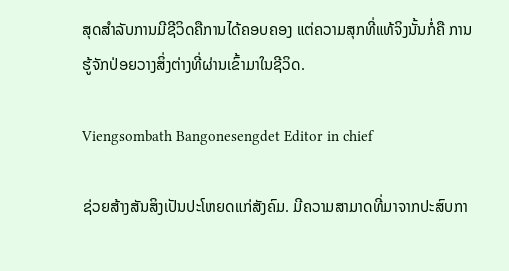ສຸດສຳລັບການມີຊີວິດຄືການໄດ້ຄອບຄອງ ແຕ່ຄວາມສຸກທີ່ແທ້ຈິງນັ້ນກໍ່ຄື ການຮູ້ຈັກປ່ອຍວາງສິ່ງຕ່າງທີ່ຜ່ານເຂົ້າມາໃນຊີວິດ.

Viengsombath Bangonesengdet Editor in chief

ຊ່ວຍສ້າງສັນສິງເປັນປະໂຫຍດແກ່ສັງຄົມ. ມີຄວາມສາມາດທີ່ມາຈາກປະສົບກາ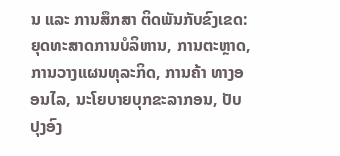ນ ແລະ ການສຶກສາ ຕິດພັນກັບຂົງເຂດ: ຍຸດທະສາດການບໍລິຫານ, ການຕະຫຼາດ, ການວາງແຜນທຸລະກິດ, ການຄ້າ ທາງອອນໄລ, ນະໂຍບາຍບຸກຂະລາກອນ, ປັບປຸງອົງ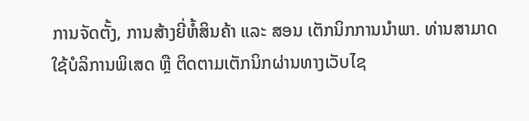ການຈັດຕັ້ງ, ການສ້າງຍີ່ຫໍ້ສິນຄ້າ ແລະ ສອນ ເຕັກນິກການນຳພາ. ທ່ານສາມາດ ໃຊ້ບໍລິການພິເສດ ຫຼື ຕິດຕາມເຕັກນິກຜ່ານທາງເວັບໄຊ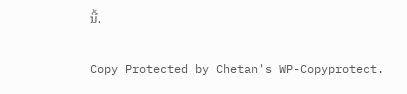ນີ້.

Copy Protected by Chetan's WP-Copyprotect.